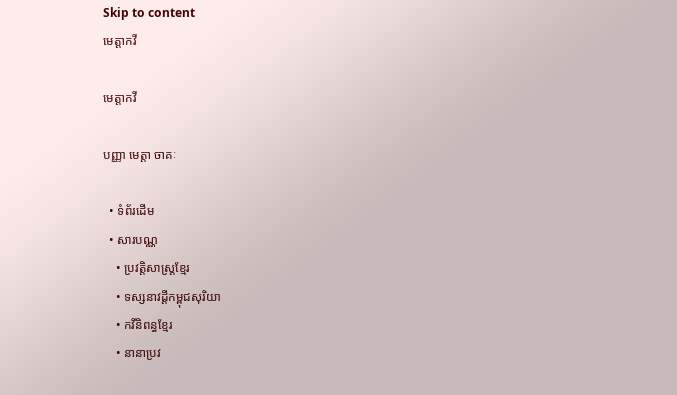Skip to content
មេត្តាកវី

មេត្តាកវី

បញ្ញា មេត្តា ចាគៈ

  • ទំព័រដើម
  • សារបណ្ណ
    • ប្រវត្តិសាស្រ្តខ្មែរ
    • ទស្សនាវដ្តីកម្ពុជសុរិយា
    • កវីនិពន្ធខ្មែរ
    • នានាប្រវ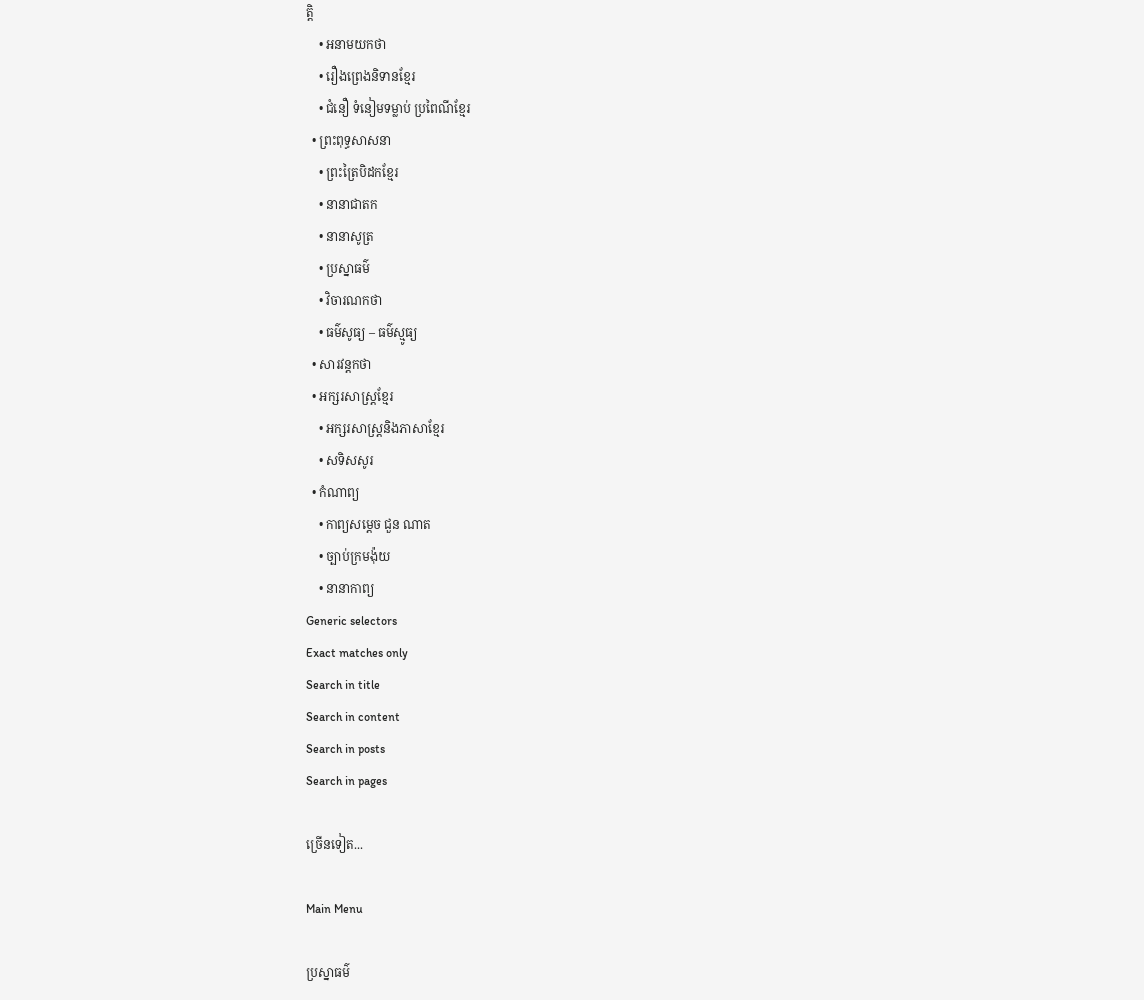ត្តិ
    • អនាមយកថា
    • រឿងព្រេងនិទានខ្មែរ
    • ជំនឿ ទំនៀមទម្លាប់ ប្រពៃណីខ្មែរ
  • ព្រះពុទ្ធសាសនា
    • ព្រះត្រៃបិដកខ្មែរ
    • នានាជាតក
    • នានាសូត្រ
    • ប្រស្នាធម៌
    • វិចារណកថា
    • ធម៌សូធ្យ – ធម៌ស្មូធ្យ
  • សារវន្តកថា
  • អក្សរសាស្ត្រខ្មែរ
    • អក្សរសាស្ត្រនិងភាសាខ្មែរ
    • សទិសសូរ
  • កំណាព្យ
    • កាព្យសម្ដេច ជួន ណាត
    • ច្បាប់ក្រមង៉ុយ
    • នានាកាព្យ
Generic selectors
Exact matches only
Search in title
Search in content
Search in posts
Search in pages

ច្រើនទៀត...

Main Menu

ប្រស្នាធម៌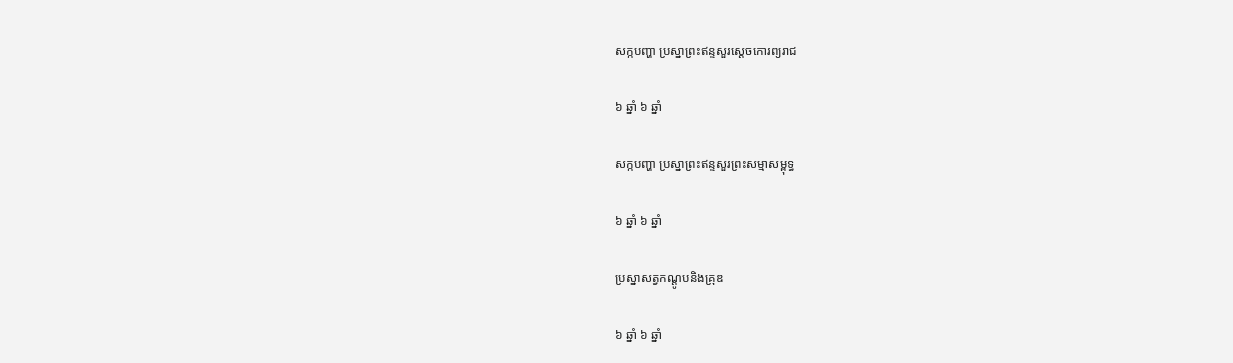សក្កបញ្ហា ប្រស្នាព្រះឥន្ទសួរស្ដេចកោរព្យរាជ

៦ ឆ្នាំ ៦ ឆ្នាំ

សក្កបញ្ហា ប្រស្នាព្រះឥន្ទសួរព្រះសម្មាសម្ពុទ្ធ

៦ ឆ្នាំ ៦ ឆ្នាំ

ប្រស្នាសត្វកណ្ដូបនិងគ្រុឌ

៦ ឆ្នាំ ៦ ឆ្នាំ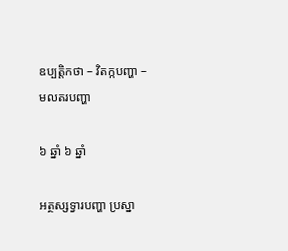ឧប្បត្តិកថា – វិតក្កបញ្ហា – មលតរបញ្ហា

៦ ឆ្នាំ ៦ ឆ្នាំ

អត្ថស្សទ្វារបញ្ហា ប្រស្នា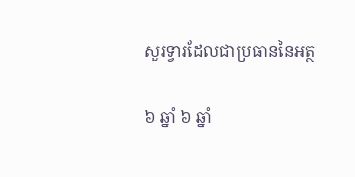សួរទ្វារដែលជាប្រធាននៃអត្ថ

៦ ឆ្នាំ ៦ ឆ្នាំ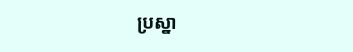ប្រស្នា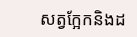សត្វក្អែកនិងដ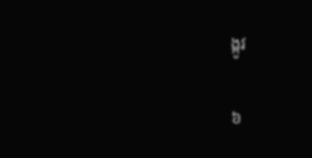ង្កូវ

៦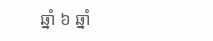ឆ្នាំ ៦ ឆ្នាំ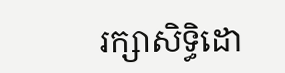រក្សាសិទ្ធិដោ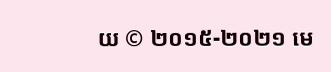យ © ២០១៥-២០២១ មេ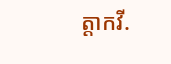ត្តាកវី.